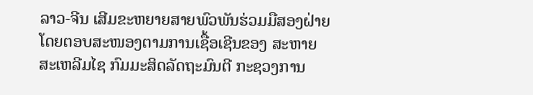ລາວ-ຈີນ ເສີມຂະຫຍາຍສາຍພົວພັນຮ່ວມມືສອງຝ່າຍ
ໂດຍຕອບສະໜອງຕາມການເຊື້ອເຊີນຂອງ ສະຫາຍ ສະເຫລີມໄຊ ກົມມະສິດລັດຖະມົນຕີ ກະຊວງການ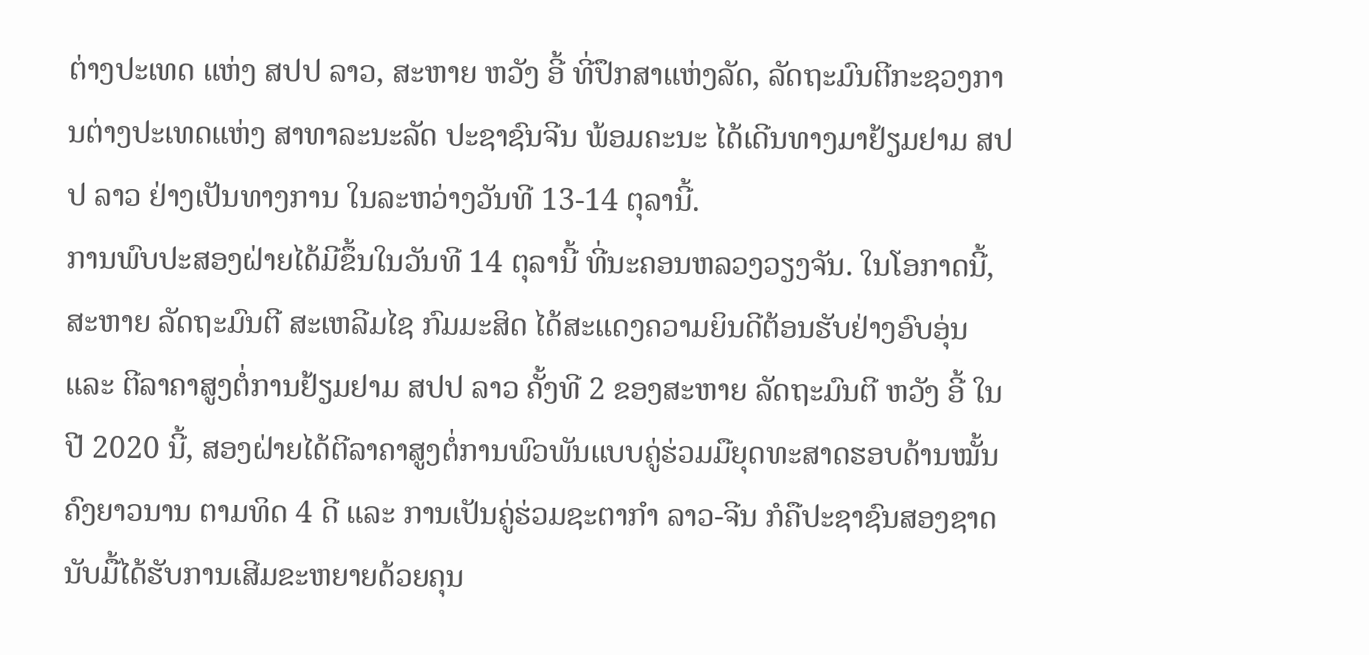ຕ່າງປະເທດ ແຫ່ງ ສປປ ລາວ, ສະຫາຍ ຫວັງ ອີ້ ທີ່ປຶກສາແຫ່ງລັດ, ລັດຖະມົນຕີກະຊວງການຕ່າງປະເທດແຫ່ງ ສາທາລະນະລັດ ປະຊາຊົນຈີນ ພ້ອມຄະນະ ໄດ້ເດີນທາງມາຢ້ຽມຢາມ ສປປ ລາວ ຢ່າງເປັນທາງການ ໃນລະຫວ່າງວັນທີ 13-14 ຕຸລານີ້.
ການພົບປະສອງຝ່າຍໄດ້ມີຂຶ້ນໃນວັນທີ 14 ຕຸລານີ້ ທີ່ນະຄອນຫລວງວຽງຈັນ. ໃນໂອກາດນີ້, ສະຫາຍ ລັດຖະມົນຕີ ສະເຫລີມໄຊ ກົມມະສິດ ໄດ້ສະແດງຄວາມຍິນດີຕ້ອນຮັບຢ່າງອົບອຸ່ນ ແລະ ຕີລາຄາສູງຕໍ່ການຢ້ຽມຢາມ ສປປ ລາວ ຄັ້ງທີ 2 ຂອງສະຫາຍ ລັດຖະມົນຕີ ຫວັງ ອີ້ ໃນປີ 2020 ນີ້, ສອງຝ່າຍໄດ້ຕີລາຄາສູງຕໍ່ການພົວພັນແບບຄູ່ຮ່ວມມືຍຸດທະສາດຮອບດ້ານໝັ້ນຄົງຍາວນານ ຕາມທິດ 4 ດີ ແລະ ການເປັນຄູ່ຮ່ວມຊະຕາກໍາ ລາວ-ຈີນ ກໍຄືປະຊາຊົນສອງຊາດນັບມື້ໄດ້ຮັບການເສີມຂະຫຍາຍດ້ວຍຄຸນ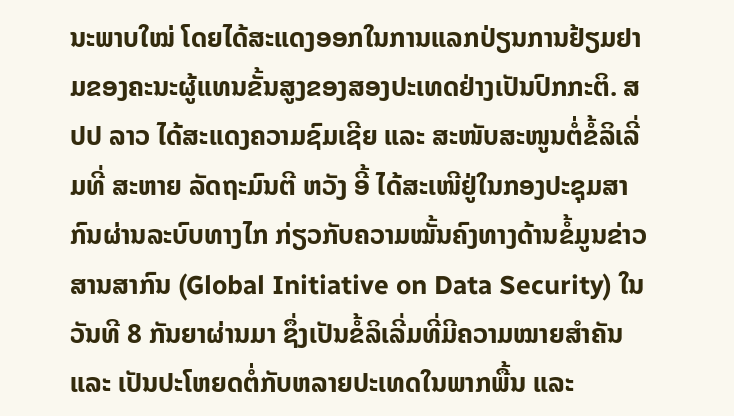ນະພາບໃໝ່ ໂດຍໄດ້ສະແດງອອກໃນການແລກປ່ຽນການຢ້ຽມຢາມຂອງຄະນະຜູ້ແທນຂັ້ນສູງຂອງສອງປະເທດຢ່າງເປັນປົກກະຕິ. ສປປ ລາວ ໄດ້ສະແດງຄວາມຊົມເຊີຍ ແລະ ສະໜັບສະໜູນຕໍ່ຂໍ້ລິເລີ່ມທີ່ ສະຫາຍ ລັດຖະມົນຕີ ຫວັງ ອີ້ ໄດ້ສະເໜີຢູ່ໃນກອງປະຊຸມສາກົນຜ່ານລະບົບທາງໄກ ກ່ຽວກັບຄວາມໝັ້ນຄົງທາງດ້ານຂໍ້ມູນຂ່າວສານສາກົນ (Global Initiative on Data Security) ໃນວັນທີ 8 ກັນຍາຜ່ານມາ ຊຶ່ງເປັນຂໍ້ລິເລີ່ມທີ່ມີຄວາມໝາຍສໍາຄັນ ແລະ ເປັນປະໂຫຍດຕໍ່ກັບຫລາຍປະເທດໃນພາກພື້ນ ແລະ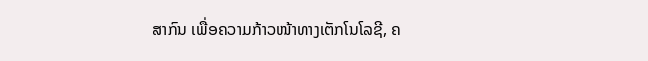ສາກົນ ເພື່ອຄວາມກ້າວໜ້າທາງເຕັກໂນໂລຊີ, ຄ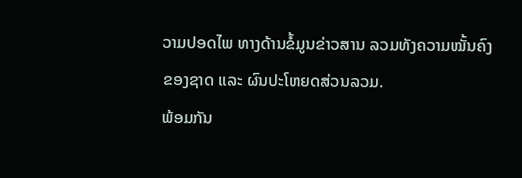ວາມປອດໄພ ທາງດ້ານຂໍ້ມູນຂ່າວສານ ລວມທັງຄວາມໝັ້ນຄົງຂອງຊາດ ແລະ ຜົນປະໂຫຍດສ່ວນລວມ.
ພ້ອມກັນ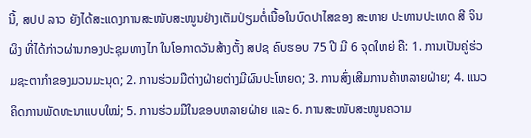ນີ້, ສປປ ລາວ ຍັງໄດ້ສະແດງການສະໜັບສະໜູນຢ່າງເຕັມປ່ຽມຕໍ່ເນື້ອໃນບົດປາໄສຂອງ ສະຫາຍ ປະທານປະເທດ ສີ ຈິນຜິງ ທີ່ໄດ້ກ່າວຜ່ານກອງປະຊຸມທາງໄກ ໃນໂອກາດວັນສ້າງຕັ້ງ ສປຊ ຄົບຮອບ 75 ປີ ມີ 6 ຈຸດໃຫຍ່ ຄື: 1. ການເປັນຄູ່ຮ່ວມຊະຕາກໍາຂອງມວນມະນຸດ; 2. ການຮ່ວມມືຕ່າງຝ່າຍຕ່າງມີຜົນປະໂຫຍດ; 3. ການສົ່ງເສີມການຄ້າຫລາຍຝ່າຍ; 4. ແນວຄິດການພັດທະນາແບບໃໝ່; 5. ການຮ່ວມມືໃນຂອບຫລາຍຝ່າຍ ແລະ 6. ການສະໜັບສະໜູນຄວາມ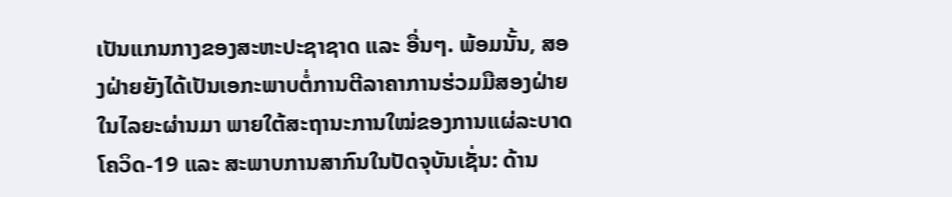ເປັນແກນກາງຂອງສະຫະປະຊາຊາດ ແລະ ອື່ນໆ. ພ້ອມນັ້ນ, ສອງຝ່າຍຍັງໄດ້ເປັນເອກະພາບຕໍ່ການຕີລາຄາການຮ່ວມມືສອງຝ່າຍໃນໄລຍະຜ່ານມາ ພາຍໃຕ້ສະຖານະການໃໝ່ຂອງການແຜ່ລະບາດໂຄວິດ-19 ແລະ ສະພາບການສາກົນໃນປັດຈຸບັນເຊັ່ນ: ດ້ານ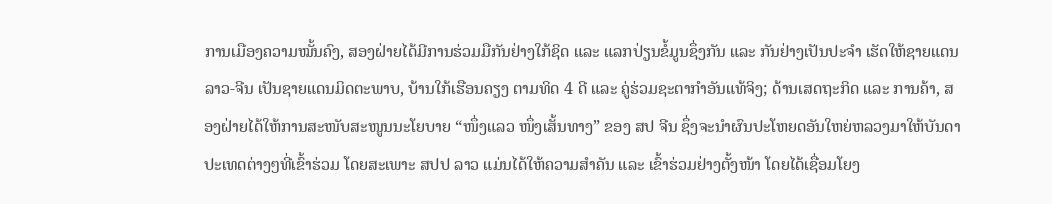ການເມືອງຄວາມໝັ້ນຄົງ, ສອງຝ່າຍໄດ້ມີການຮ່ວມມືກັນຢ່າງໃກ້ຊິດ ແລະ ແລກປ່ຽນຂໍ້ມູນຊຶ່ງກັນ ແລະ ກັນຢ່າງເປັນປະຈຳ ເຮັດໃຫ້ຊາຍແດນ ລາວ-ຈີນ ເປັນຊາຍແດນມິດຕະພາບ, ບ້ານໃກ້ເຮືອນຄຽງ ຕາມທິດ 4 ດີ ແລະ ຄູ່ຮ່ວມຊະຕາກໍາອັນແທ້ຈິງ; ດ້ານເສດຖະກິດ ແລະ ການຄ້າ, ສອງຝ່າຍໄດ້ໃຫ້ການສະໜັບສະໜູນນະໂຍບາຍ “ໜຶ່ງແລວ ໜຶ່ງເສັ້ນທາງ” ຂອງ ສປ ຈີນ ຊຶ່ງຈະນໍາຜົນປະໂຫຍດອັນໃຫຍ່ຫລວງມາໃຫ້ບັນດາປະເທດຕ່າງໆທີ່ເຂົ້າຮ່ວມ ໂດຍສະເພາະ ສປປ ລາວ ແມ່ນໄດ້ໃຫ້ຄວາມສຳຄັນ ແລະ ເຂົ້າຮ່ວມຢ່າງຕັ້ງໜ້າ ໂດຍໄດ້ເຊື່ອມໂຍງ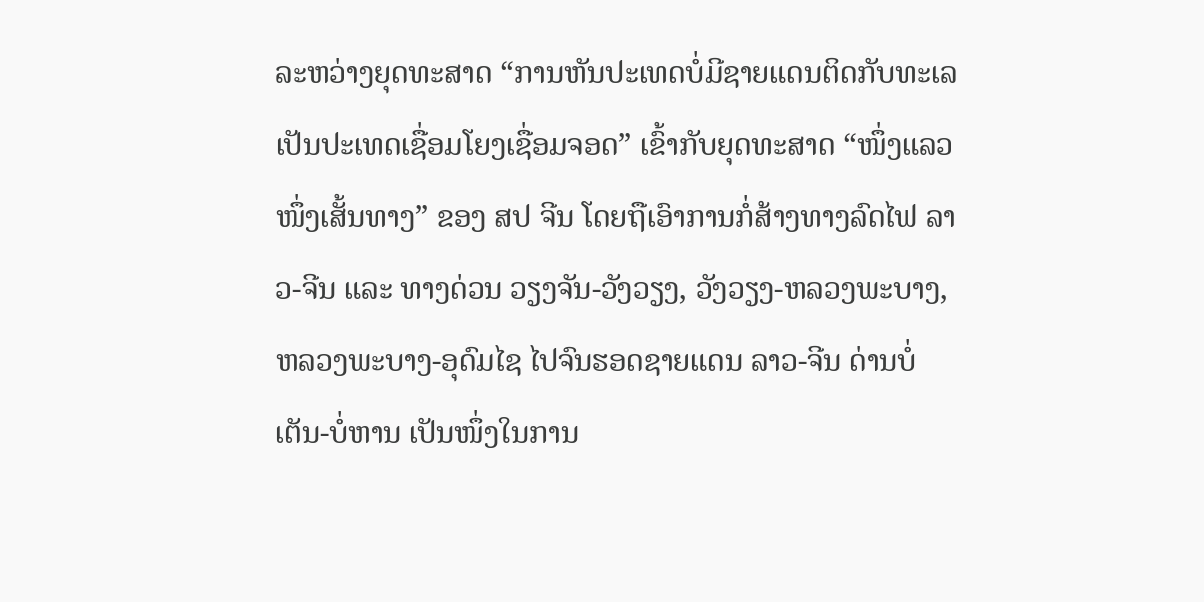ລະຫວ່າງຍຸດທະສາດ “ການຫັນປະເທດບໍ່ມີຊາຍແດນຕິດກັບທະເລ ເປັນປະເທດເຊື່ອມໂຍງເຊື່ອມຈອດ” ເຂົ້າກັບຍຸດທະສາດ “ໜຶ່ງແລວ ໜຶ່ງເສັ້ນທາງ” ຂອງ ສປ ຈີນ ໂດຍຖືເອົາການກໍ່ສ້າງທາງລົດໄຟ ລາວ-ຈີນ ແລະ ທາງດ່ວນ ວຽງຈັນ-ວັງວຽງ, ວັງວຽງ-ຫລວງພະບາງ, ຫລວງພະບາງ-ອຸດົມໄຊ ໄປຈົນຮອດຊາຍແດນ ລາວ-ຈີນ ດ່ານບໍ່ເຕັນ-ບໍ່ຫານ ເປັນໜຶ່ງໃນການ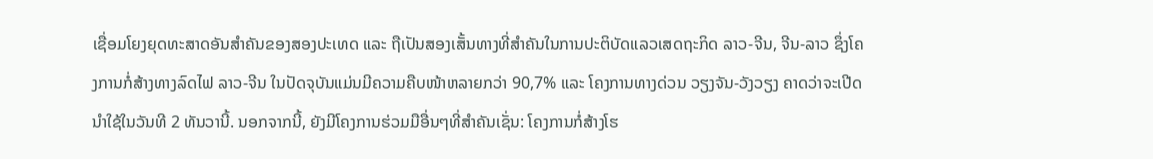ເຊື່ອມໂຍງຍຸດທະສາດອັນສຳຄັນຂອງສອງປະເທດ ແລະ ຖືເປັນສອງເສັ້ນທາງທີ່ສຳຄັນໃນການປະຕິບັດແລວເສດຖະກິດ ລາວ-ຈີນ, ຈີນ-ລາວ ຊຶ່ງໂຄງການກໍ່ສ້າງທາງລົດໄຟ ລາວ-ຈີນ ໃນປັດຈຸບັນແມ່ນມີຄວາມຄືບໜ້າຫລາຍກວ່າ 90,7% ແລະ ໂຄງການທາງດ່ວນ ວຽງຈັນ-ວັງວຽງ ຄາດວ່າຈະເປີດນຳໃຊ້ໃນວັນທີ 2 ທັນວານີ້. ນອກຈາກນີ້, ຍັງມີໂຄງການຮ່ວມມືອື່ນໆທີ່ສຳຄັນເຊັ່ນ: ໂຄງການກໍ່ສ້າງໂຮ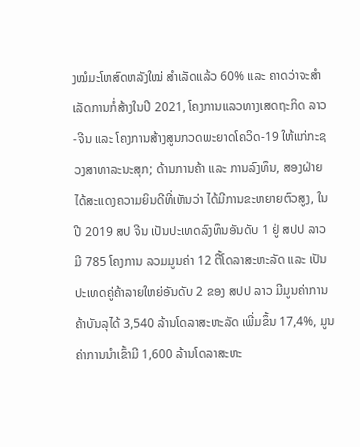ງໝໍມະໂຫສົດຫລັງໃໝ່ ສຳເລັດແລ້ວ 60% ແລະ ຄາດວ່າຈະສໍາເລັດການກໍ່ສ້າງໃນປີ 2021, ໂຄງການແລວທາງເສດຖະກິດ ລາວ-ຈີນ ແລະ ໂຄງການສ້າງສູນກວດພະຍາດໂຄວິດ-19 ໃຫ້ແກ່ກະຊວງສາທາລະນະສຸກ; ດ້ານການຄ້າ ແລະ ການລົງທຶນ, ສອງຝ່າຍໄດ້ສະແດງຄວາມຍິນດີທີ່ເຫັນວ່າ ໄດ້ມີການຂະຫຍາຍຕົວສູງ, ໃນປີ 2019 ສປ ຈີນ ເປັນປະເທດລົງທຶນອັນດັບ 1 ຢູ່ ສປປ ລາວ ມີ 785 ໂຄງການ ລວມມູນຄ່າ 12 ຕື້ໂດລາສະຫະລັດ ແລະ ເປັນປະເທດຄູ່ຄ້າລາຍໃຫຍ່ອັນດັບ 2 ຂອງ ສປປ ລາວ ມີມູນຄ່າການຄ້າບັນລຸໄດ້ 3,540 ລ້ານໂດລາສະຫະລັດ ເພີ່ມຂຶ້ນ 17,4%, ມູນຄ່າການນໍາເຂົ້າມີ 1,600 ລ້ານໂດລາສະຫະ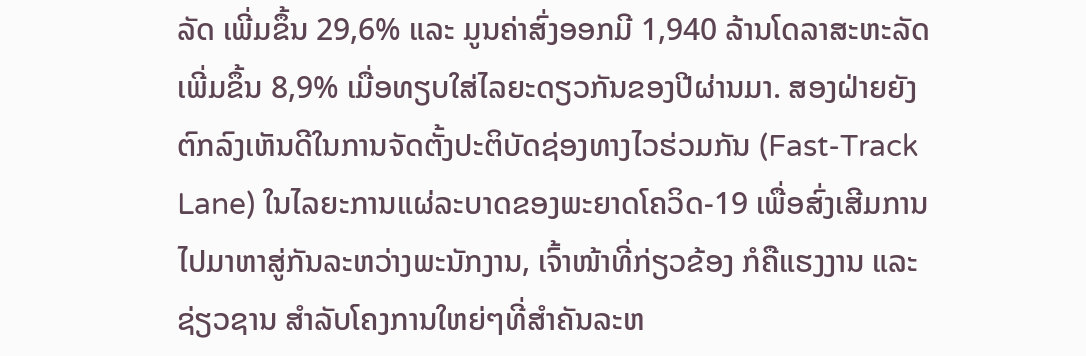ລັດ ເພີ່ມຂຶ້ນ 29,6% ແລະ ມູນຄ່າສົ່ງອອກມີ 1,940 ລ້ານໂດລາສະຫະລັດ ເພີ່ມຂຶ້ນ 8,9% ເມື່ອທຽບໃສ່ໄລຍະດຽວກັນຂອງປີຜ່ານມາ. ສອງຝ່າຍຍັງຕົກລົງເຫັນດີໃນການຈັດຕັ້ງປະຕິບັດຊ່ອງທາງໄວຮ່ວມກັນ (Fast-Track Lane) ໃນໄລຍະການແຜ່ລະບາດຂອງພະຍາດໂຄວິດ-19 ເພື່ອສົ່ງເສີມການໄປມາຫາສູ່ກັນລະຫວ່າງພະນັກງານ, ເຈົ້າໜ້າທີ່ກ່ຽວຂ້ອງ ກໍຄືແຮງງານ ແລະ ຊ່ຽວຊານ ສຳລັບໂຄງການໃຫຍ່ໆທີ່ສຳຄັນລະຫ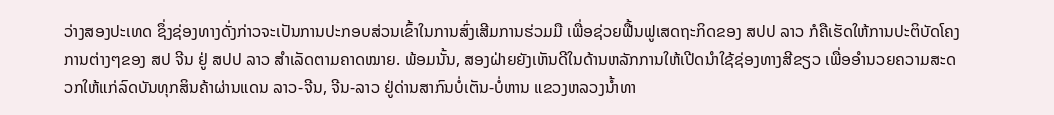ວ່າງສອງປະເທດ ຊຶ່ງຊ່ອງທາງດັ່ງກ່າວຈະເປັນການປະກອບສ່ວນເຂົ້າໃນການສົ່ງເສີມການຮ່ວມມື ເພື່ອຊ່ວຍຟື້ນຟູເສດຖະກິດຂອງ ສປປ ລາວ ກໍຄືເຮັດໃຫ້ການປະຕິບັດໂຄງການຕ່າງໆຂອງ ສປ ຈີນ ຢູ່ ສປປ ລາວ ສຳເລັດຕາມຄາດໝາຍ. ພ້ອມນັ້ນ, ສອງຝ່າຍຍັງເຫັນດີໃນດ້ານຫລັກການໃຫ້ເປີດນຳໃຊ້ຊ່ອງທາງສີຂຽວ ເພື່ອອຳນວຍຄວາມສະດວກໃຫ້ແກ່ລົດບັນທຸກສິນຄ້າຜ່ານແດນ ລາວ-ຈີນ, ຈີນ-ລາວ ຢູ່ດ່ານສາກົນບໍ່ເຕັນ-ບໍ່ຫານ ແຂວງຫລວງນໍ້າທາ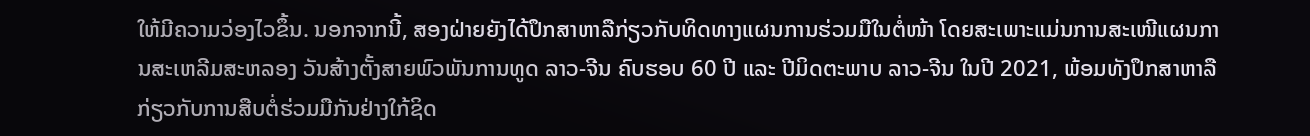ໃຫ້ມີຄວາມວ່ອງໄວຂຶ້ນ. ນອກຈາກນີ້, ສອງຝ່າຍຍັງໄດ້ປຶກສາຫາລືກ່ຽວກັບທິດທາງແຜນການຮ່ວມມືໃນຕໍ່ໜ້າ ໂດຍສະເພາະແມ່ນການສະເໜີແຜນການສະເຫລີມສະຫລອງ ວັນສ້າງຕັ້ງສາຍພົວພັນການທູດ ລາວ-ຈີນ ຄົບຮອບ 60 ປີ ແລະ ປີມິດຕະພາບ ລາວ-ຈີນ ໃນປີ 2021, ພ້ອມທັງປຶກສາຫາລືກ່ຽວກັບການສືບຕໍ່ຮ່ວມມືກັນຢ່າງໃກ້ຊິດ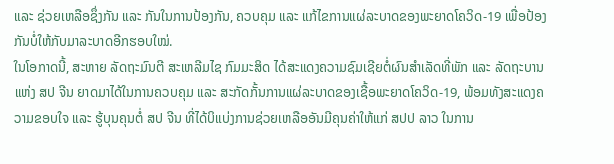ແລະ ຊ່ວຍເຫລືອຊຶ່ງກັນ ແລະ ກັນໃນການປ້ອງກັນ, ຄວບຄຸມ ແລະ ແກ້ໄຂການແຜ່ລະບາດຂອງພະຍາດໂຄວິດ-19 ເພື່ອປ້ອງກັນບໍ່ໃຫ້ກັບມາລະບາດອີກຮອບໃໝ່.
ໃນໂອກາດນີ້, ສະຫາຍ ລັດຖະມົນຕີ ສະເຫລີມໄຊ ກົມມະສິດ ໄດ້ສະແດງຄວາມຊົມເຊີຍຕໍ່ຜົນສຳເລັດທີ່ພັກ ແລະ ລັດຖະບານ ແຫ່ງ ສປ ຈີນ ຍາດມາໄດ້ໃນການຄວບຄຸມ ແລະ ສະກັດກັ້ນການແຜ່ລະບາດຂອງເຊື້ອພະຍາດໂຄວິດ-19, ພ້ອມທັງສະແດງຄວາມຂອບໃຈ ແລະ ຮູ້ບຸນຄຸນຕໍ່ ສປ ຈີນ ທີ່ໄດ້ບິແບ່ງການຊ່ວຍເຫລືອອັນມີຄຸນຄ່າໃຫ້ແກ່ ສປປ ລາວ ໃນການ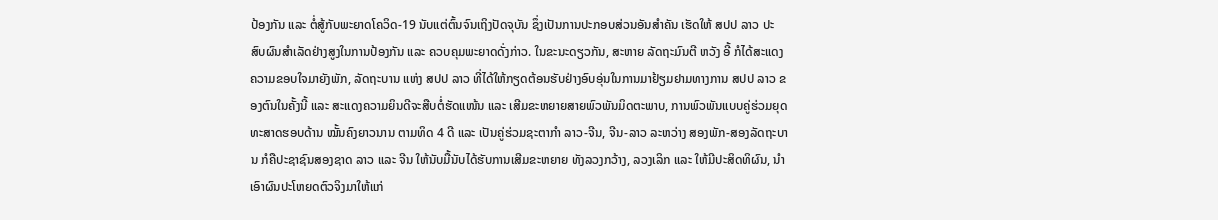ປ້ອງກັນ ແລະ ຕໍ່ສູ້ກັບພະຍາດໂຄວິດ-19 ນັບແຕ່ຕົ້ນຈົນເຖິງປັດຈຸບັນ ຊຶ່ງເປັນການປະກອບສ່ວນອັນສຳຄັນ ເຮັດໃຫ້ ສປປ ລາວ ປະສົບຜົນສຳເລັດຢ່າງສູງໃນການປ້ອງກັນ ແລະ ຄວບຄຸມພະຍາດດັ່ງກ່າວ. ໃນຂະນະດຽວກັນ, ສະຫາຍ ລັດຖະມົນຕີ ຫວັງ ອີ້ ກໍໄດ້ສະແດງຄວາມຂອບໃຈມາຍັງພັກ, ລັດຖະບານ ແຫ່ງ ສປປ ລາວ ທີ່ໄດ້ໃຫ້ກຽດຕ້ອນຮັບຢ່າງອົບອຸ່ນໃນການມາຢ້ຽມຢາມທາງການ ສປປ ລາວ ຂອງຕົນໃນຄັ້ງນີ້ ແລະ ສະແດງຄວາມຍິນດີຈະສືບຕໍ່ຮັດແໜ້ນ ແລະ ເສີມຂະຫຍາຍສາຍພົວພັນມິດຕະພາບ, ການພົວພັນແບບຄູ່ຮ່ວມຍຸດທະສາດຮອບດ້ານ ໝັ້ນຄົງຍາວນານ ຕາມທິດ 4 ດີ ແລະ ເປັນຄູ່ຮ່ວມຊະຕາກຳ ລາວ-ຈີນ, ຈີນ-ລາວ ລະຫວ່າງ ສອງພັກ-ສອງລັດຖະບານ ກໍຄືປະຊາຊົນສອງຊາດ ລາວ ແລະ ຈີນ ໃຫ້ນັບມື້ນັບໄດ້ຮັບການເສີມຂະຫຍາຍ ທັງລວງກວ້າງ, ລວງເລິກ ແລະ ໃຫ້ມີປະສິດທິຜົນ, ນໍາເອົາຜົນປະໂຫຍດຕົວຈິງມາໃຫ້ແກ່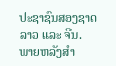ປະຊາຊົນສອງຊາດ ລາວ ແລະ ຈີນ.
ພາຍຫລັງສຳ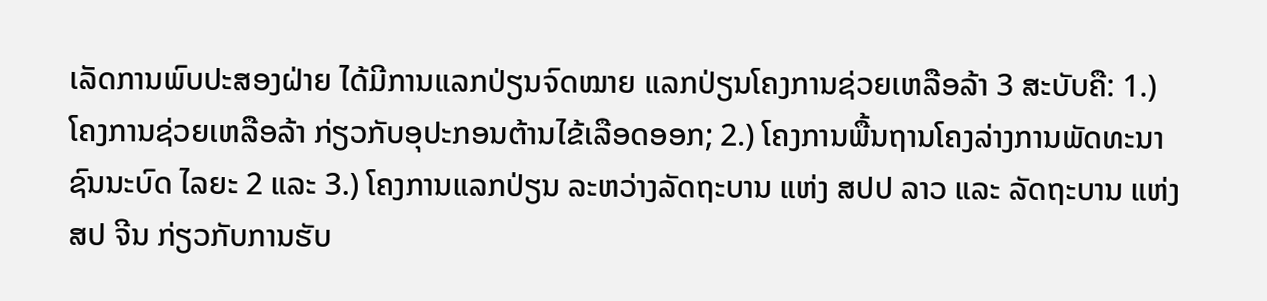ເລັດການພົບປະສອງຝ່າຍ ໄດ້ມີການແລກປ່ຽນຈົດໝາຍ ແລກປ່ຽນໂຄງການຊ່ວຍເຫລືອລ້າ 3 ສະບັບຄື: 1.) ໂຄງການຊ່ວຍເຫລືອລ້າ ກ່ຽວກັບອຸປະກອນຕ້ານໄຂ້ເລືອດອອກ; 2.) ໂຄງການພື້ນຖານໂຄງລ່າງການພັດທະນາຊົນນະບົດ ໄລຍະ 2 ແລະ 3.) ໂຄງການແລກປ່ຽນ ລະຫວ່າງລັດຖະບານ ແຫ່ງ ສປປ ລາວ ແລະ ລັດຖະບານ ແຫ່ງ ສປ ຈີນ ກ່ຽວກັບການຮັບ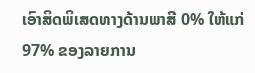ເອົາສິດພິເສດທາງດ້ານພາສີ 0% ໃຫ້ແກ່ 97% ຂອງລາຍການ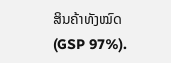ສິນຄ້າທັງໝົດ (GSP 97%).